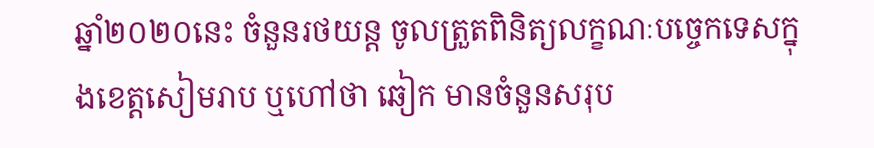ឆ្នាំ២០២០នេះ ចំនួនរថយន្ត ចូលត្រួតពិនិត្យលក្ខណៈបច្ចេកទេសក្នុងខេត្តសៀមរាប ឬហៅថា ឆៀក មានចំនួនសរុប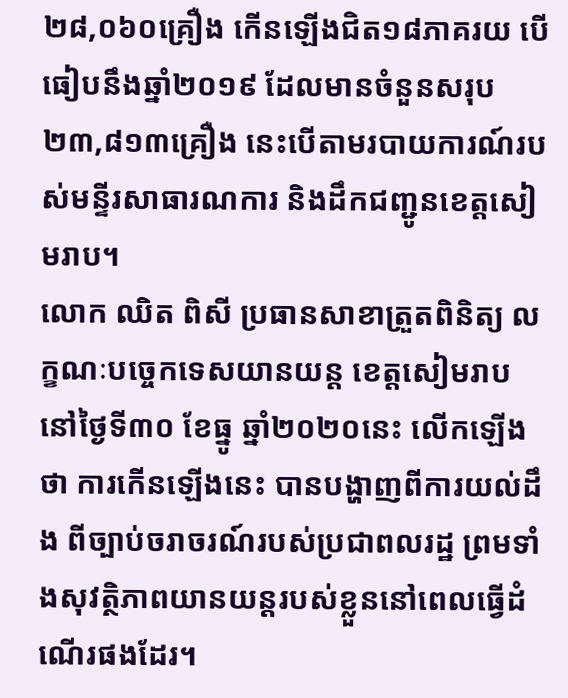២៨,០៦០គ្រឿង កើនឡើងជិត១៨ភាគរយ បើធៀបនឹងឆ្នាំ២០១៩ ដែលមានចំនួនសរុប ២៣,៨១៣គ្រឿង នេះបើតាមរបាយការណ៍របស់មន្ទីរសាធារណការ និងដឹកជញ្ជូនខេត្តសៀមរាប។
លោក ឈិត ពិសី ប្រធានសាខាត្រួតពិនិត្យ លក្ខណៈបច្ចេកទេសយានយន្ត ខេត្តសៀមរាប នៅថ្ងៃទី៣០ ខែធ្នូ ឆ្នាំ២០២០នេះ លើកឡើងថា ការកើនឡើងនេះ បានបង្ហាញពីការយល់ដឹង ពីច្បាប់ចរាចរណ៍របស់ប្រជាពលរដ្ឋ ព្រមទាំងសុវត្ថិភាពយានយន្តរបស់ខ្លួននៅពេលធ្វើដំណើរផងដែរ។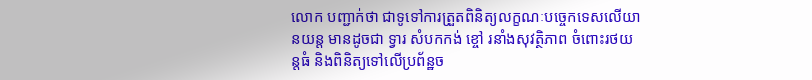លោក បញ្ជាក់ថា ជាទូទៅការត្រួតពិនិត្យលក្ខណៈបច្ចេកទេសលើយានយន្ត មានដូចជា ទ្វារ សំបកកង់ ខ្ចៅ រនាំងសុវត្ថិភាព ចំពោះរថយន្តធំ និងពិនិត្យទៅលើប្រព័ន្ឋច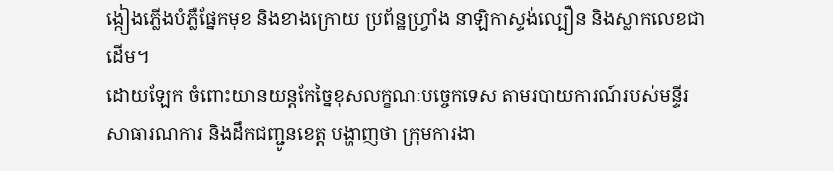ង្កៀងភ្លើងបំភ្លឺផ្នែកមុខ និងខាងក្រោយ ប្រព័ន្ឋហ្វ្រាំង នាឡិកាស្ទង់ល្បឿន និងស្លាកលេខជាដើម។
ដោយឡែក ចំពោះយានយន្ដកែច្នៃខុសលក្ខណៈបច្ចេកទេស តាមរបាយការណ៍របស់មន្ទីរសាធារណការ និងដឹកជញ្ជូនខេត្ត បង្ហាញថា ក្រុមការងា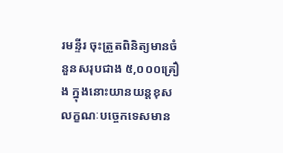រមន្ទីរ ចុះត្រួតពិនិត្យមានចំនួនសរុបជាង ៥,០០០គ្រឿង ក្នុងនោះយានយន្ដខុសលក្ខណៈបច្ចេកទេសមាន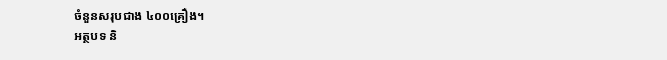ចំនួនសរុបជាង ៤០០គ្រឿង។
អត្ថបទ និ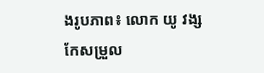ងរូបភាព៖ លោក យូ វង្ស
កែសម្រួល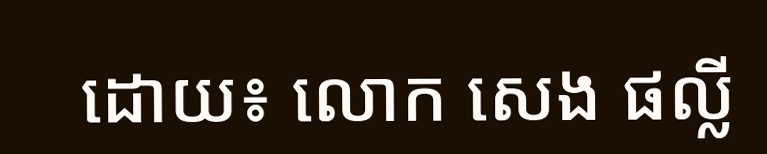ដោយ៖ លោក សេង ផល្លី